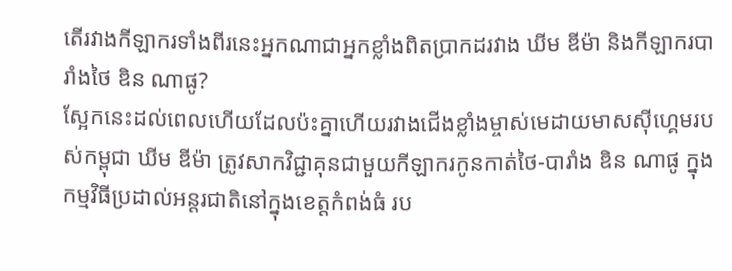តើរវាងកីឡាករទាំងពីរនេះអ្នកណាជាអ្នកខ្លាំងពិតប្រាកដរវាង ឃីម ឌីម៉ា និងកីឡាករបារាំងថៃ ឌិន ណាផូ?
ស្អែកនេះដល់ពេលហើយដែលប៉ះគ្នាហើយរវាងជើងខ្លាំងម្ចាស់មេដាយមាសស៊ីហ្គេមរបស់កម្ពុជា ឃីម ឌីម៉ា ត្រូវសាកវិជ្ជាគុនជាមួយកីឡាករកូនកាត់ថៃ-បារាំង ឌិន ណាផូ ក្នុងកម្មវិធីប្រដាល់អន្តរជាតិនៅក្នុងខេត្តកំពង់ធំ រប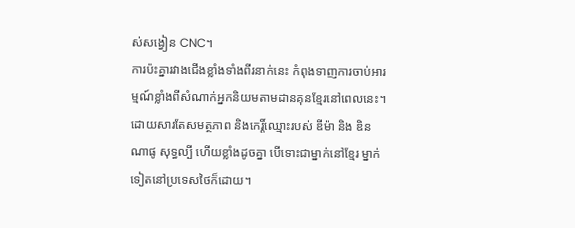ស់សង្វៀន CNC។
ការប៉ះគ្នារវាងជើងខ្លាំងទាំងពីរនាក់នេះ កំពុងទាញការចាប់អារម្មណ៍ខ្លាំងពីសំណាក់អ្នកនិយមតាមដានគុនខ្មែរនៅពេលនេះ។ ដោយសារតែសមត្ថភាព និងកេរ្តិ៍ឈ្មោះរបស់ ឌីម៉ា និង ឌិន ណាផូ សុទ្ធល្បី ហើយខ្លាំងដូចគ្នា បើទោះជាម្នាក់នៅខ្មែរ ម្នាក់ទៀតនៅប្រទេសថៃក៏ដោយ។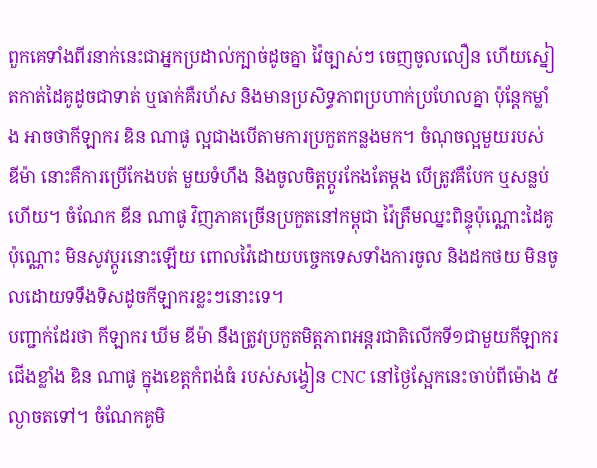ពួកគេទាំងពីរនាក់នេះជាអ្នកប្រដាល់ក្បាច់ដូចគ្នា វ៉ៃច្បាស់ៗ ចេញចូលលឿន ហើយស្នៀតកាត់ដៃគូដូចជាទាត់ ឬធាក់គឺរហ័ស និងមានប្រសិទ្ធភាពប្រហាក់ប្រហែលគ្នា ប៉ុន្តែកម្លាំង អាចថាកីឡាករ ឌិន ណាផូ ល្អជាងបើតាមការប្រកួតកន្លងមក។ ចំណុចល្អមួយរបស់ ឌីម៉ា នោះគឺការប្រើកែងបត់ មួយទំហឹង និងចូលចិត្តប្ដូរកែងតែម្ដង បើត្រូវគឺបែក ឬសន្លប់ហើយ។ ចំណែក ឌីន ណាផូ វិញភាគច្រើនប្រកួតនៅកម្ពុជា វ៉ៃត្រឹមឈ្នះពិន្ទុប៉ុណ្ណោះដៃគូប៉ុណ្ណោះ មិនសូវប្ដូរនោះឡើយ ពោលវ៉ៃដោយបច្ចេកទេសទាំងការចូល និងដកថយ មិនចូលដោយទទឹងទិសដូចកីឡាករខ្លះៗនោះទេ។
បញ្ជាក់ដែរថា កីឡាករ ឃីម ឌីម៉ា នឹងត្រូវប្រកួតមិត្តភាពអន្តរជាតិលើកទី១ជាមួយកីឡាករជើងខ្លាំង ឌិន ណាផូ ក្នុងខេត្តកំពង់ធំ របស់សង្វៀន CNC នៅថ្ងៃស្អែកនេះចាប់ពីម៉ោង ៥ល្ងាចតទៅ។ ចំណែកគូមិ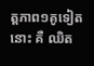ត្តភាព១គូទៀតនោះ គឺ ឈិត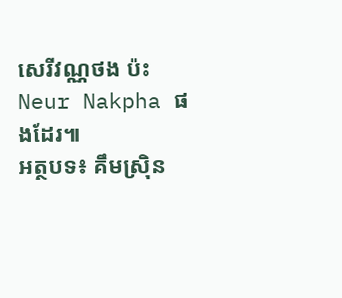សេរីវណ្ណថង ប៉ះ Neur Nakpha ផងដែរ៕
អត្ថបទ៖ គឹមស្រ៊ិន